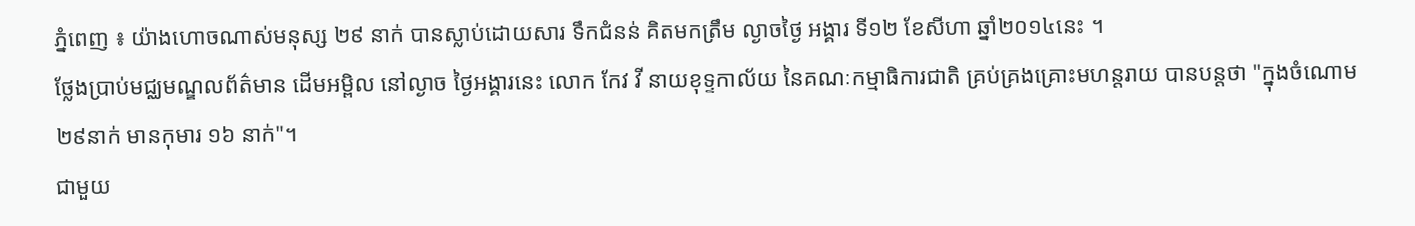ភ្នំពេញ ៖ យ៉ាងហោចណាស់មនុស្ស ២៩ នាក់ បានស្លាប់ដោយសារ ទឹកជំនន់ គិតមកត្រឹម ល្ងាចថ្ងៃ អង្គារ ទី១២ ខែសីហា ឆ្នាំ២០១៤នេះ ។
ថ្លែងប្រាប់មជ្ឈមណ្ឌលព័ត៌មាន ដើមអម្ពិល នៅល្ងាច ថ្ងៃអង្គារនេះ លោក កែវ វី នាយខុទ្ទកាល័យ នៃគណៈកម្មាធិការជាតិ គ្រប់គ្រងគ្រោះមហន្តរាយ បានបន្តថា "ក្នុងចំណោម២៩នាក់ មានកុមារ ១៦ នាក់"។
ជាមួយ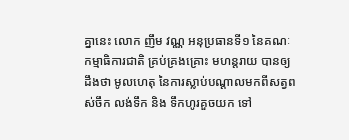គ្នានេះ លោក ញឹម វណ្ណ អនុប្រធានទី១ នៃគណៈកម្មាធិការជាតិ គ្រប់គ្រងគ្រោះ មហន្តរាយ បានឲ្យដឹងថា មូលហេតុ នៃការស្លាប់បណ្ដាលមកពីសត្វពស់ចឹក លង់ទឹក និង ទឹកហូរគួចយក ទៅ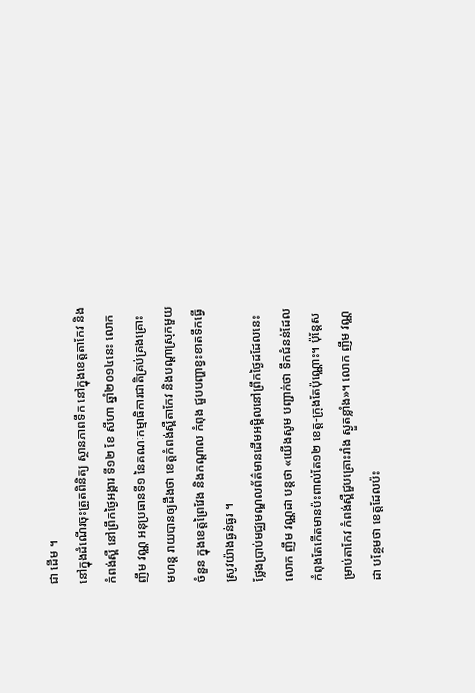ជា ដើម ។
នៅក្នុងដំណើរចុះត្រួតពិនិត្យ ស្ថានភាពទឹក នៅក្នុងខេត្តតាកែវ និងកំពង់ស្ពឺ នៅព្រឹកថ្ងៃអង្គារ ទី១២ ខែ សីហា ឆ្នាំ២០១៤នេះ លោក ញឹម វណ្ណ អនុប្រធានទី១ នៃគណៈកម្មាធិការជាតិគ្រប់គ្រងគ្រោះ មហន្ត រាយបានឲ្យដឹងថា ខេត្តកំពង់ស្ពឺតាកែវ និងបណ្ដាស្រុកមួយចំនួន ក្នុងខេត្តព្រៃវែង និងកណ្ដាល កំពុង ជួបបញ្ហាខ្វះខាតទឹកធ្វើស្រូវយ៉ាងធ្ងន់ធ្ងរ ។
ថ្លែងប្រាប់មជ្ឈមណ្ឌលព័ត៌មានដើមអម្ពិលនៅព្រឹកថ្ងៃដដែលនេះ លោក ញឹម វណ្ណដា បន្តថា «យើងសូម បញ្ជាក់ថា ទឹកជំនន់ដែលកំពុងតែកើតមានប៉ះពាល់តែ១២ ខេត្ត-ក្រុងតែប៉ុណ្ណោះ។ ប៉ុន្តែសម្រាប់តាកែវ កំពង់ស្ពឺជួបគ្រោះរាំង ស្ងួតខ្លាំង»។ លោក ញឹម វណ្ណដា បន្ថែមថា ខេត្តដែលប៉ះ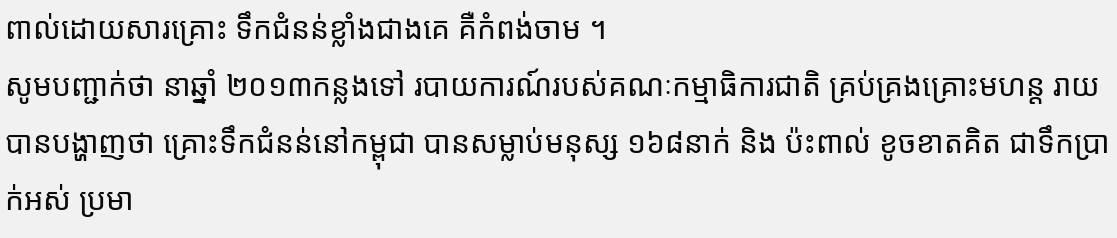ពាល់ដោយសារគ្រោះ ទឹកជំនន់ខ្លាំងជាងគេ គឺកំពង់ចាម ។
សូមបញ្ជាក់ថា នាឆ្នាំ ២០១៣កន្លងទៅ របាយការណ៍របស់គណៈកម្មាធិការជាតិ គ្រប់គ្រងគ្រោះមហន្ត រាយ បានបង្ហាញថា គ្រោះទឹកជំនន់នៅកម្ពុជា បានសម្លាប់មនុស្ស ១៦៨នាក់ និង ប៉ះពាល់ ខូចខាតគិត ជាទឹកប្រាក់អស់ ប្រមា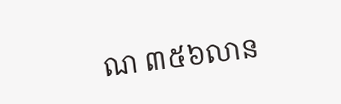ណ ៣៥៦លាន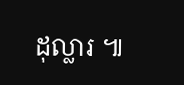ដុល្លារ ៕